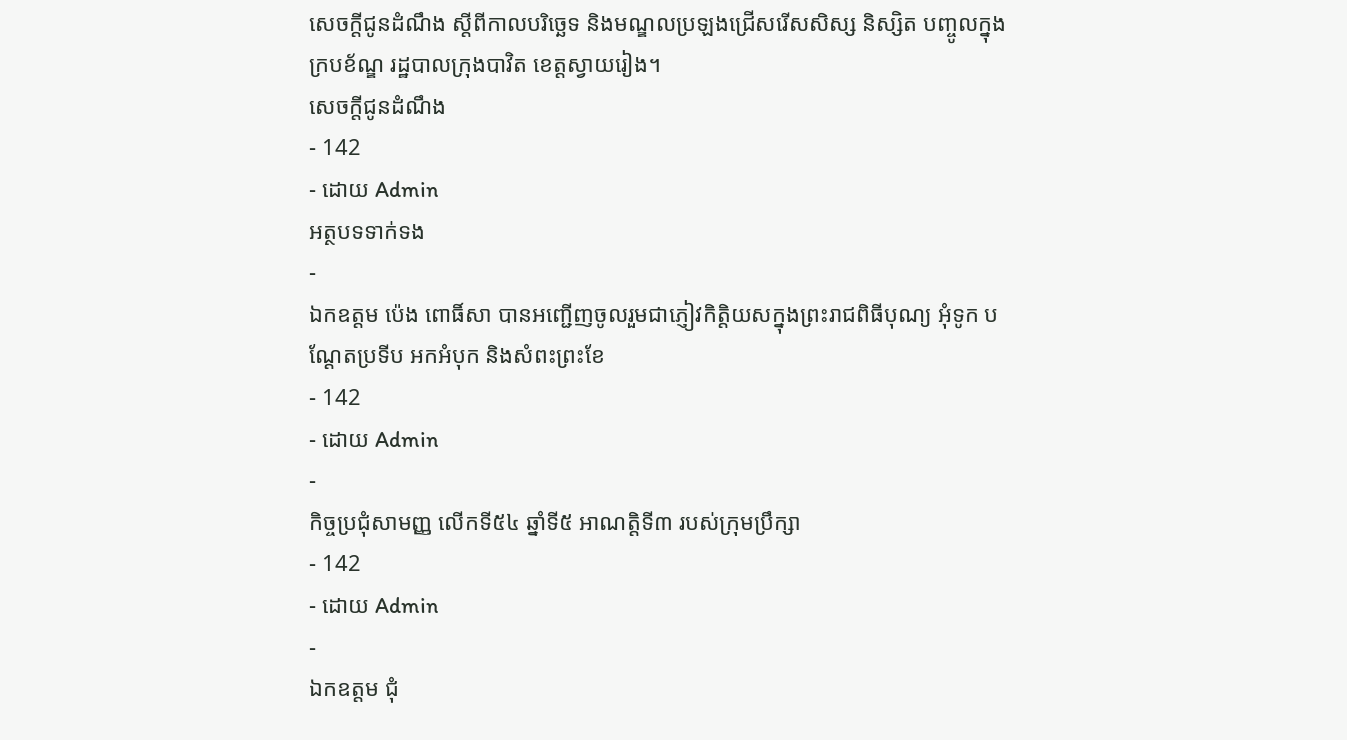សេចក្តីជូនដំណឹង ស្តីពីកាលបរិច្ឆេទ និងមណ្ឌលប្រឡងជ្រេីសរេីសសិស្ស និស្សិត បញ្ចូលក្នុងក្របខ័ណ្ឌ រដ្ឋបាលក្រុងបាវិត ខេត្តស្វាយរៀង។
សេចក្តីជូនដំណឹង
- 142
- ដោយ Admin
អត្ថបទទាក់ទង
-
ឯកឧត្តម ប៉េង ពោធិ៍សា បានអញ្ជើញចូលរួមជាភ្ញៀវកិត្តិយសក្នុងព្រះរាជពិធីបុណ្យ អុំទូក បណ្ដែតប្រទីប អកអំបុក និងសំពះព្រះខែ
- 142
- ដោយ Admin
-
កិច្ចប្រជុំសាមញ្ញ លើកទី៥៤ ឆ្នាំទី៥ អាណត្តិទី៣ របស់ក្រុមប្រឹក្សា
- 142
- ដោយ Admin
-
ឯកឧត្តម ជុំ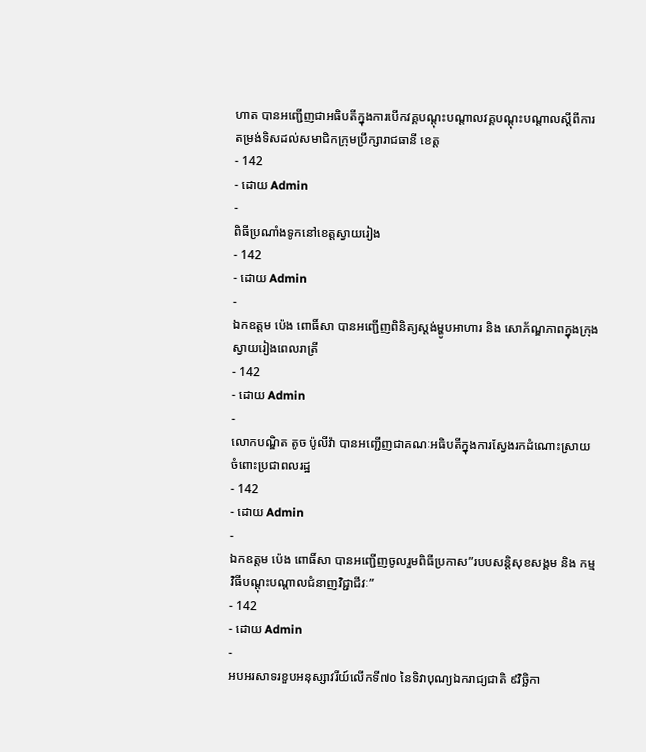ហាត បានអញ្ជើញជាអធិបតីក្នុងការបើកវគ្គបណ្តុះបណ្តាលវគ្គបណ្តុះបណ្តាលស្តីពីការតម្រង់ទិសដល់សមាជិកក្រុមប្រឹក្សារាជធានី ខេត្ត
- 142
- ដោយ Admin
-
ពិធីប្រណាំងទូកនៅខេត្តស្វាយរៀង
- 142
- ដោយ Admin
-
ឯកឧត្តម ប៉េង ពោធិ៍សា បានអញ្ជេីញពិនិត្យស្តង់ម្ហូបអាហារ និង សោភ័ណ្ឌភាពក្នុងក្រុងស្វាយរៀងពេលរាត្រី
- 142
- ដោយ Admin
-
លោកបណ្ឌិត តូច ប៉ូលីវ៉ា បានអញ្ជើញជាគណៈអធិបតីក្នុងការស្វែងរកដំណោះស្រាយ ចំពោះប្រជាពលរដ្ឋ
- 142
- ដោយ Admin
-
ឯកឧត្ដម ប៉េង ពោធិ៍សា បានអញ្ជើញចូលរួមពិធីប្រកាស”របបសន្តិសុខសង្គម និង កម្មវិធីបណ្តុះបណ្តាលជំនាញវិជ្ជាជីវៈ”
- 142
- ដោយ Admin
-
អបអរសាទរខួបអនុស្សាវរីយ៍លើកទី៧០ នៃទិវាបុណ្យឯករាជ្យជាតិ ៩វិច្ឆិកា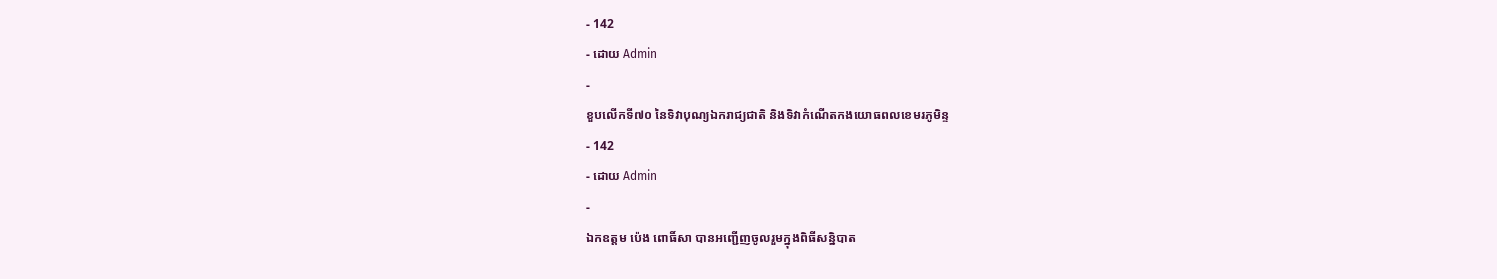- 142
- ដោយ Admin
-
ខួបលើកទី៧០ នៃទិវាបុណ្យឯករាជ្យជាតិ និងទិវាកំណើតកងយោធពលខេមរភូមិន្ទ
- 142
- ដោយ Admin
-
ឯកឧត្តម ប៉េង ពោធិ៍សា បានអញ្ជេីញចូលរួមក្នុងពិធីសន្និបាត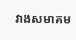វាងសមាគម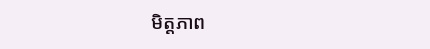មិត្តភាព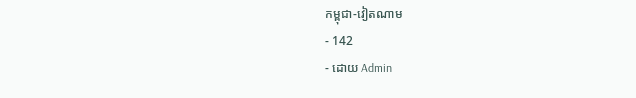កម្ពុជា-វៀតណាម
- 142
- ដោយ Admin